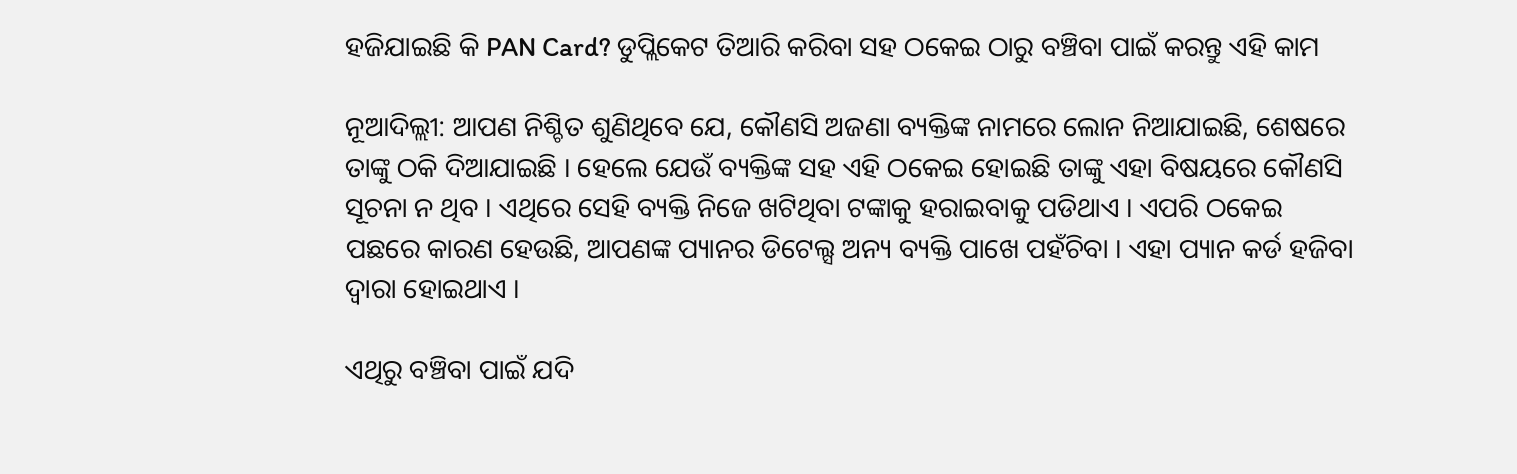ହଜିଯାଇଛି କି PAN Card? ଡୁପ୍ଲିକେଟ ତିଆରି କରିବା ସହ ଠକେଇ ଠାରୁ ବଞ୍ଚିବା ପାଇଁ କରନ୍ତୁ ଏହି କାମ

ନୂଆଦିଲ୍ଲୀ: ଆପଣ ନିଶ୍ଚିତ ଶୁଣିଥିବେ ଯେ, କୌଣସି ଅଜଣା ବ୍ୟକ୍ତିଙ୍କ ନାମରେ ଲୋନ ନିଆଯାଇଛି, ଶେଷରେ ତାଙ୍କୁ ଠକି ଦିଆଯାଇଛି । ହେଲେ ଯେଉଁ ବ୍ୟକ୍ତିଙ୍କ ସହ ଏହି ଠକେଇ ହୋଇଛି ତାଙ୍କୁ ଏହା ବିଷୟରେ କୌଣସି ସୂଚନା ନ ଥିବ । ଏଥିରେ ସେହି ବ୍ୟକ୍ତି ନିଜେ ଖଟିଥିବା ଟଙ୍କାକୁ ହରାଇବାକୁ ପଡିଥାଏ । ଏପରି ଠକେଇ ପଛରେ କାରଣ ହେଉଛି, ଆପଣଙ୍କ ପ୍ୟାନର ଡିଟେଲ୍ସ ଅନ୍ୟ ବ୍ୟକ୍ତି ପାଖେ ପହଁଚିବା । ଏହା ପ୍ୟାନ କର୍ଡ ହଜିବା ଦ୍ୱାରା ହୋଇଥାଏ ।

ଏଥିରୁ ବଞ୍ଚିବା ପାଇଁ ଯଦି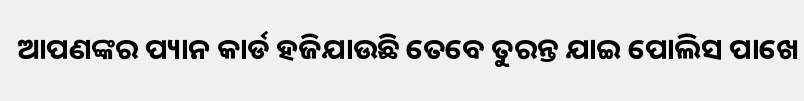ଆପଣଙ୍କର ପ୍ୟାନ କାର୍ଡ ହଜିଯାଉଛି ତେବେ ତୁରନ୍ତ ଯାଇ ପୋଲିସ ପାଖେ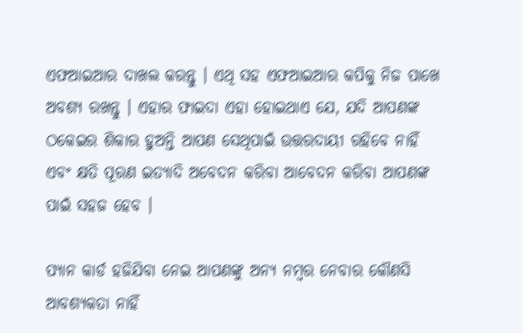ଏଫଆଇଆର ଦାଖଲ କରନ୍ତୁ । ଏଥି ସହ ଏଫଆଇଆର କପିକୁ ନିଜ ପାଖେ ଅବଶ୍ୟ ରଖନ୍ତୁ । ଏହାର ଫାଇଦା ଏହା ହୋଇଥାଏ ଯେ, ଯଦି ଆପଣଙ୍କ ଠକେଇର ଶିକାର ହୁଅନ୍ତି ଆପଣ ସେଥିପାଇଁ ଉତ୍ତରଦାୟୀ ରହିବେ ନାହିଁ ଏବଂ କ୍ଷତି ପୂରଣ ଇତ୍ୟାଦି ଅବେଦନ କରିବା ଆବେଦନ କରିବା ଆପଣଙ୍କ ପାଇଁ ସହଜ ହେବ ।

ପ୍ୟାନ କାର୍ଡ ହଜିଯିବା ନେଇ ଆପଣଙ୍କୁ ଅନ୍ୟ ନମ୍ବର ନେବାର କୌଣସି ଆବଶ୍ୟକତା ନାହିଁ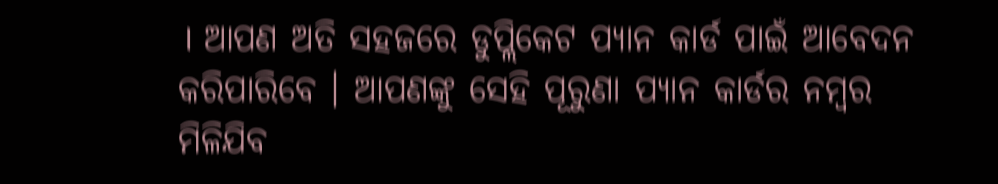। ଆପଣ ଅତି ସହଜରେ ଡୁପ୍ଲିକେଟ ପ୍ୟାନ କାର୍ଡ ପାଇଁ ଆବେଦନ କରିପାରିବେ । ଆପଣଙ୍କୁ ସେହି ପୂରୁଣା ପ୍ୟାନ କାର୍ଡର ନମ୍ବର ମିଳିଯିବ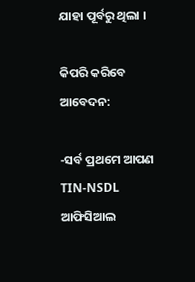ଯାହା ପୂର୍ବରୁ ଥିଲା ।

କିପରି କରିବେ ଆବେଦନ:

-ସର୍ବ ପ୍ରଥମେ ଆପଣ TIN-NSDL ଆଫିସିଆଲ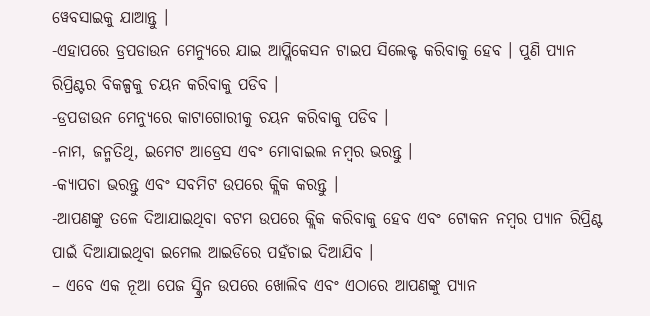ୱେବସାଇକୁ ଯାଆନ୍ତୁ ।
-ଏହାପରେ ଡ୍ରପଡାଉନ ମେନ୍ୟୁରେ ଯାଇ ଆପ୍ଲିକେସନ ଟାଇପ ସିଲେକ୍ଟ କରିବାକୁ ହେବ । ପୁଣି ପ୍ୟାନ ରିପ୍ରିଣ୍ଟର ବିକଳ୍ପକୁ ଚୟନ କରିବାକୁ ପଡିବ ।
-ଡ୍ରପଡାଉନ ମେନ୍ୟୁରେ କାଟାଗୋରୀକୁ ଚୟନ କରିବାକୁ ପଡିବ ।
-ନାମ, ଜନ୍ମତିଥି, ଇମେଟ ଆଡ୍ରେସ ଏବଂ ମୋବାଇଲ ନମ୍ବର ଭରନ୍ତୁ ।
-କ୍ୟାପଚା ଭରନ୍ତୁ ଏବଂ ସବମିଟ ଉପରେ କ୍ଲିକ କରନ୍ତୁ ।
-ଆପଣଙ୍କୁ ତଳେ ଦିଆଯାଇଥିବା ବଟମ ଉପରେ କ୍ଲିକ କରିବାକୁ ହେବ ଏବଂ ଟୋକନ ନମ୍ବର ପ୍ୟାନ ରିପ୍ରିଣ୍ଟ ପାଇଁ ଦିଆଯାଇଥିବା ଇମେଲ ଆଇଡିରେ ପହଁଚାଇ ଦିଆଯିବ ।
– ଏବେ ଏକ ନୂଆ ପେଜ ସ୍କ୍ରିନ ଉପରେ ଖୋଲିବ ଏବଂ ଏଠାରେ ଆପଣଙ୍କୁ ପ୍ୟାନ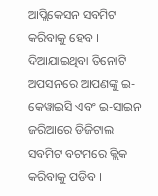ଆପ୍ଲିକେସନ ସବମିଟ କରିବାକୁ ହେବ । ଦିଆଯାଇଥିବା ତିନୋଟି ଅପସନରେ ଆପଣଙ୍କୁ ଇ-କେୱାଇସି ଏବଂ ଇ-ସାଇନ ଜରିଆରେ ଡିଜିଟାଲ ସବମିଟ ବଟମରେ କ୍ଲିକ କରିବାକୁ ପଡିବ ।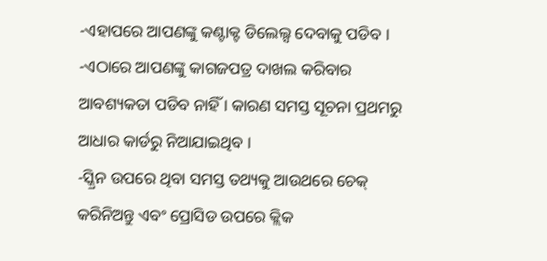-ଏହାପରେ ଆପଣଙ୍କୁ କଣ୍ଟାକ୍ଟ ଡିଲେଲ୍ସ ଦେବାକୁ ପଡିବ ।
-ଏଠାରେ ଆପଣଙ୍କୁ କାଗଜପତ୍ର ଦାଖଲ କରିବାର ଆବଶ୍ୟକତା ପଡିବ ନାହିଁ । କାରଣ ସମସ୍ତ ସୂଚନା ପ୍ରଥମରୁ ଆଧାର କାର୍ଡରୁ ନିଆଯାଇଥିବ ।
-ସ୍କ୍ରିନ ଉପରେ ଥିବା ସମସ୍ତ ତଥ୍ୟକୁ ଆଉଥରେ ଚେକ୍ କରିନିଅନ୍ତୁ ଏବଂ ପ୍ରୋସିଡ ଉପରେ କ୍ଲିକ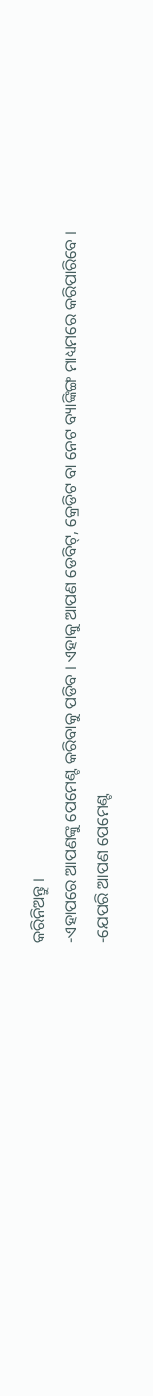କରିନିଅନ୍ତୁ ।
-ଏହାପରେ ଆପଣଙ୍କୁ ପେମେଣ୍ଟ କରିବାକୁ ପଡିବ । ଏହାକୁ ଆପଣ ଡେବିଟ୍, କ୍ରେଡିଟ ବା ନେଟ ବ୍ୟାଙ୍କିଙ୍ଗ ମାଧ୍ୟମରେ କରିପାରିବେ ।
-ଯେପରି ଆପଣ ପେମେଣ୍ଟ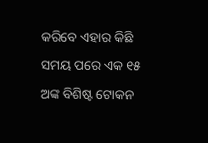କରିବେ ଏହାର କିଛି ସମୟ ପରେ ଏକ ୧୫ ଅଙ୍କ ବିଶିଷ୍ଟ ଟୋକନ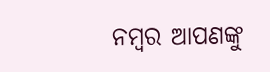ନମ୍ବର ଆପଣଙ୍କୁ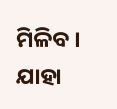ମିଳିବ । ଯାହା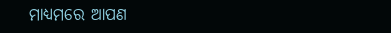ମାଧ୍ୟମରେ ଆପଣ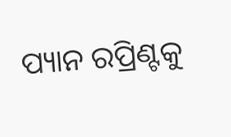ପ୍ୟାନ ରପ୍ରିଣ୍ଟକୁ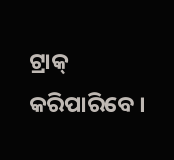ଟ୍ରାକ୍ କରିପାରିବେ ।